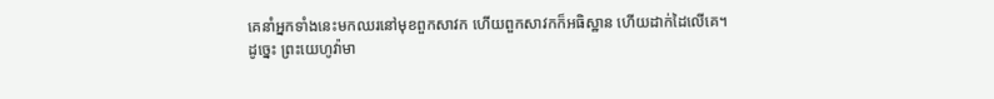គេនាំអ្នកទាំងនេះមកឈរនៅមុខពួកសាវក ហើយពួកសាវកក៏អធិស្ឋាន ហើយដាក់ដៃលើគេ។
ដូច្នេះ ព្រះយេហូវ៉ាមា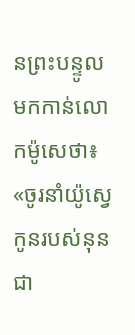នព្រះបន្ទូលមកកាន់លោកម៉ូសេថា៖ «ចូរនាំយ៉ូស្វេ កូនរបស់នុន ជា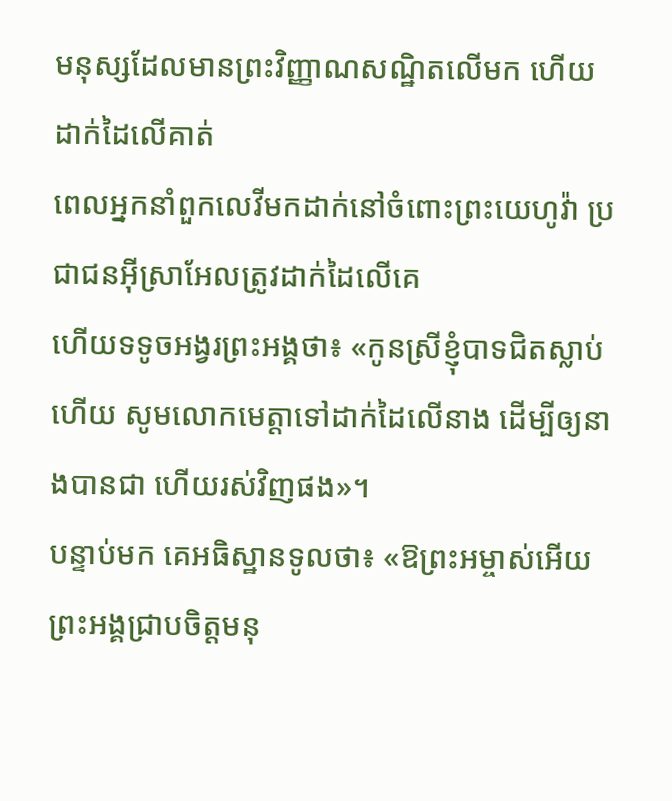មនុស្សដែលមានព្រះវិញ្ញាណសណ្ឋិតលើមក ហើយដាក់ដៃលើគាត់
ពេលអ្នកនាំពួកលេវីមកដាក់នៅចំពោះព្រះយេហូវ៉ា ប្រជាជនអ៊ីស្រាអែលត្រូវដាក់ដៃលើគេ
ហើយទទូចអង្វរព្រះអង្គថា៖ «កូនស្រីខ្ញុំបាទជិតស្លាប់ហើយ សូមលោកមេត្តាទៅដាក់ដៃលើនាង ដើម្បីឲ្យនាងបានជា ហើយរស់វិញផង»។
បន្ទាប់មក គេអធិស្ឋានទូលថា៖ «ឱព្រះអម្ចាស់អើយ ព្រះអង្គជ្រាបចិត្តមនុ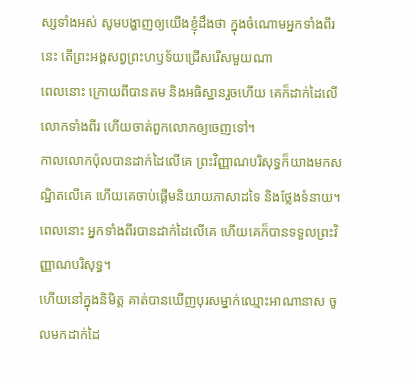ស្សទាំងអស់ សូមបង្ហាញឲ្យយើងខ្ញុំដឹងថា ក្នុងចំណោមអ្នកទាំងពីរនេះ តើព្រះអង្គសព្វព្រះហឫទ័យជ្រើសរើសមួយណា
ពេលនោះ ក្រោយពីបានតម និងអធិស្ឋានរួចហើយ គេក៏ដាក់ដៃលើលោកទាំងពីរ ហើយចាត់ពួកលោកឲ្យចេញទៅ។
កាលលោកប៉ុលបានដាក់ដៃលើគេ ព្រះវិញ្ញាណបរិសុទ្ធក៏យាងមកសណ្ឋិតលើគេ ហើយគេចាប់ផ្ដើមនិយាយភាសាដទៃ និងថ្លែងទំនាយ។
ពេលនោះ អ្នកទាំងពីរបានដាក់ដៃលើគេ ហើយគេក៏បានទទួលព្រះវិញ្ញាណបរិសុទ្ធ។
ហើយនៅក្នុងនិមិត្ត គាត់បានឃើញបុរសម្នាក់ឈ្មោះអាណានាស ចូលមកដាក់ដៃ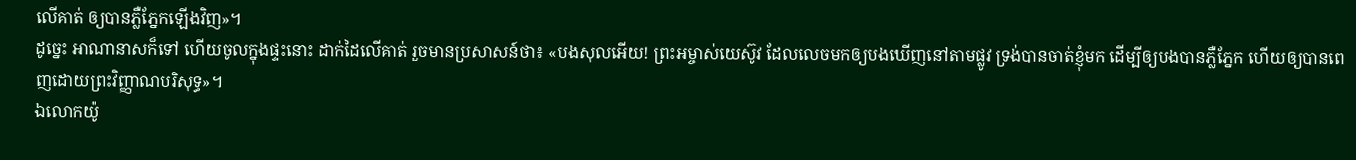លើគាត់ ឲ្យបានភ្លឺភ្នែកឡើងវិញ»។
ដូច្នេះ អាណានាសក៏ទៅ ហើយចូលក្នុងផ្ទះនោះ ដាក់ដៃលើគាត់ រួចមានប្រសាសន៍ថា៖ «បងសុលអើយ! ព្រះអម្ចាស់យេស៊ូវ ដែលលេចមកឲ្យបងឃើញនៅតាមផ្លូវ ទ្រង់បានចាត់ខ្ញុំមក ដើម្បីឲ្យបងបានភ្លឺភ្នែក ហើយឲ្យបានពេញដោយព្រះវិញ្ញាណបរិសុទ្ធ»។
ឯលោកយ៉ូ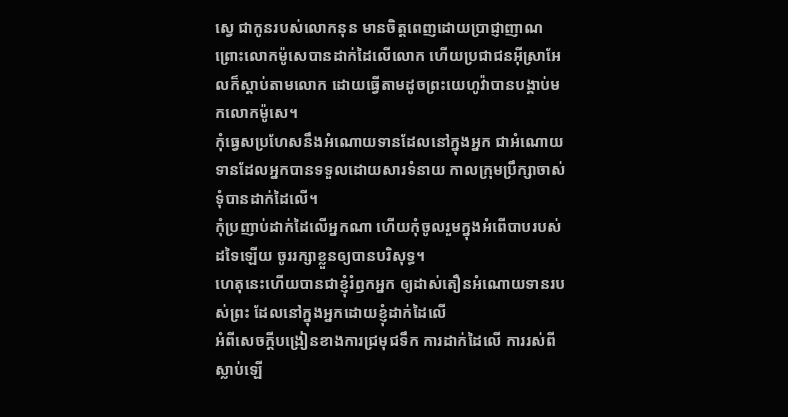ស្វេ ជាកូនរបស់លោកនុន មានចិត្តពេញដោយប្រាជ្ញាញាណ ព្រោះលោកម៉ូសេបានដាក់ដៃលើលោក ហើយប្រជាជនអ៊ីស្រាអែលក៏ស្តាប់តាមលោក ដោយធ្វើតាមដូចព្រះយេហូវ៉ាបានបង្គាប់មកលោកម៉ូសេ។
កុំធ្វេសប្រហែសនឹងអំណោយទានដែលនៅក្នុងអ្នក ជាអំណោយទានដែលអ្នកបានទទួលដោយសារទំនាយ កាលក្រុមប្រឹក្សាចាស់ទុំបានដាក់ដៃលើ។
កុំប្រញាប់ដាក់ដៃលើអ្នកណា ហើយកុំចូលរួមក្នុងអំពើបាបរបស់ដទៃឡើយ ចូររក្សាខ្លួនឲ្យបានបរិសុទ្ធ។
ហេតុនេះហើយបានជាខ្ញុំរំឭកអ្នក ឲ្យដាស់តឿនអំណោយទានរបស់ព្រះ ដែលនៅក្នុងអ្នកដោយខ្ញុំដាក់ដៃលើ
អំពីសេចក្តីបង្រៀនខាងការជ្រមុជទឹក ការដាក់ដៃលើ ការរស់ពីស្លាប់ឡើ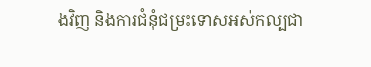ងវិញ និងការជំនុំជម្រះទោសអស់កល្បជា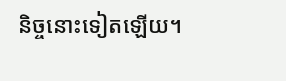និច្ចនោះទៀតឡើយ។